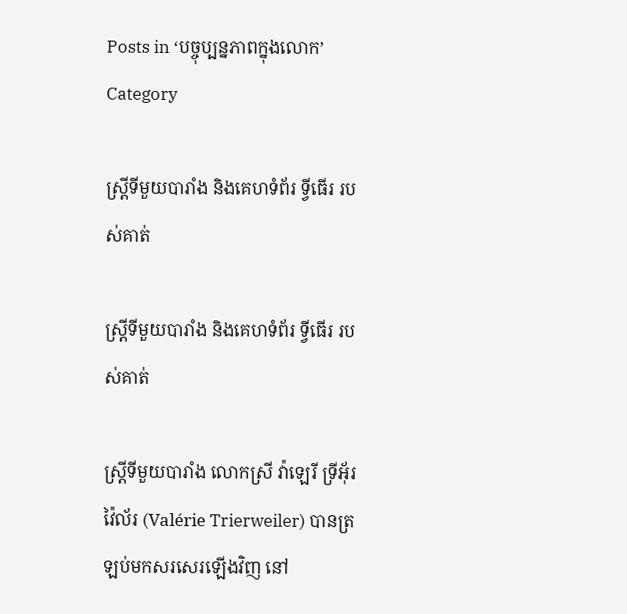Posts in ‘បច្ចុប្បន្នភាពក្នុងលោក’ Category

ស្រ្តីទីមួយបារាំង និងគេហទំព័រ ទ្វីធើរ របស់គាត់

ស្រ្តីទីមួយបារាំង និងគេហទំព័រ ទ្វីធើរ របស់គាត់

ស្រ្តីទីមួយបារាំង លោកស្រី វ៉ាឡេរី ទ្រីអ៊័រវ៉ៃល័រ (Valérie Trierweiler) បានត្រឡប់មកសរសេរឡើងវិញ នៅ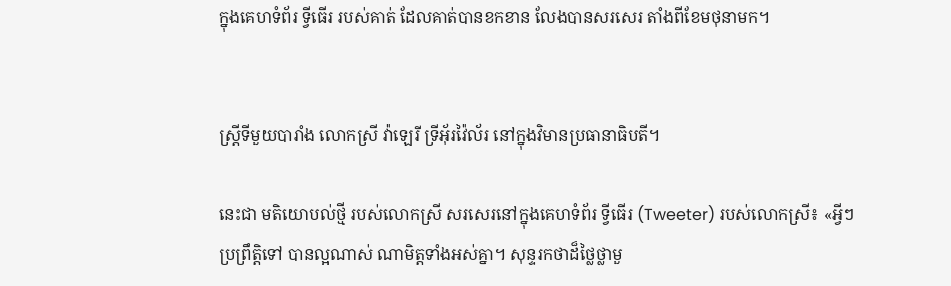ក្នុងគេហទំព័រ ទ្វីធើរ របស់គាត់ ដែលគាត់បានខកខាន លែងបានសរសេរ តាំងពីខែមថុនាមក។


ស្រ្តីទីមួយបារាំង លោកស្រី វ៉ាឡេរី ទ្រីអ៊័រវ៉ៃល័រ នៅក្នុងវិមានប្រធានាធិបតី។

នេះជា មតិយោបល់ថ្មី របស់លោកស្រី សរសេរនៅក្នុងគេហទំព័រ ទ្វីធើរ (Tweeter) របស់លោកស្រី៖ «អ្វីៗប្រព្រឹត្តិទៅ បានល្អណាស់ ណាមិត្តទាំងអស់គ្នា។ សុន្ទរកថាដ៏ថ្លៃថ្លាមួ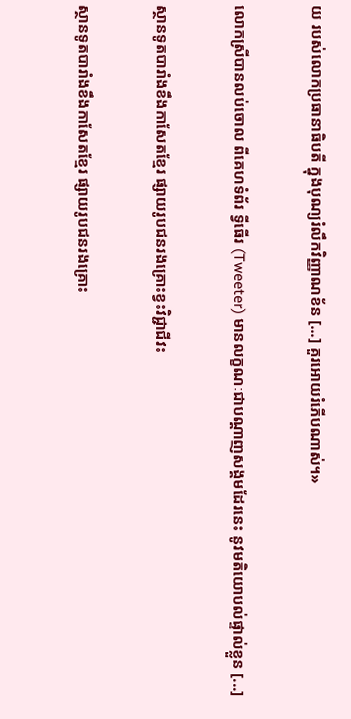យ របស់លោកប្រធានាធិបតី ក្នុងបុណ្យរំលឹកវិញ្ញាណខ័ន [...] គួរអោយរំភើបណាស់។»

លោកស្រីបានលប់ចោល ពីគេហទំព័រ ទ្វីធើរ (Tweeter) មានលក្ខណៈជាបណ្ដាញសង្គមដែរនេះ នូវមតិយោបល់ផ្ទាល់ខ្លួន [...]

ស្ថានទូតបារាំងខឹងកាសែតខ្មែរ ផ្សាយរូបជនរងគ្រោះខ្វះវិជ្ជាជីវះ

ស្ថានទូតបារាំងខឹងកាសែតខ្មែរ ផ្សាយរូបជនរងគ្រោះ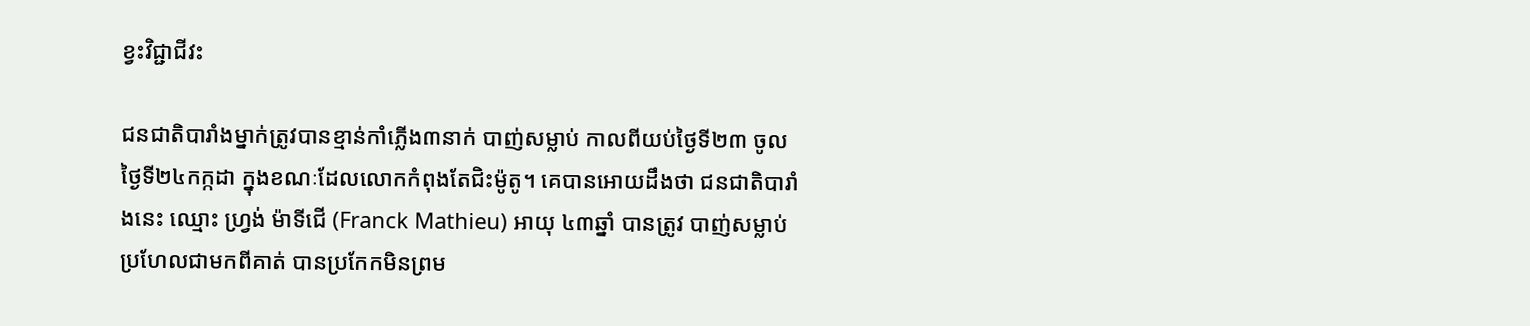ខ្វះវិជ្ជាជីវះ

ជនជាតិបារាំងម្នាក់ត្រូវបានខ្មាន់កាំភ្លើង៣នាក់ បាញ់សម្លាប់ កាលពីយប់ថ្ងៃទី២៣ ចូលថ្ងៃទី២៤កក្កដា ក្នុងខណៈដែលលោកកំពុងតែជិះម៉ូតូ។ គេបានអោយដឹងថា ជនជាតិបារាំងនេះ ឈ្មោះ ហ្រ្វង់ ម៉ាទីជើ (Franck Mathieu) អាយុ ៤៣ឆ្នាំ បានត្រូវ បាញ់សម្លាប់ ប្រហែលជាមកពីគាត់ បានប្រកែកមិនព្រម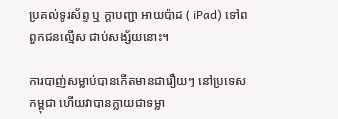ប្រគល់ទូរស័ព្ទ ឬ ក្ដាបញ្ជា អាយប៉ាដ ( iPad) ទៅពពួកជនល្មើស ជាប់សង្ស័យនោះ។

ការបាញ់សម្លាប់បានកើតមានជារឿយៗ នៅប្រទេសកម្ពុជា ហើយវាបានក្លាយជាទម្លា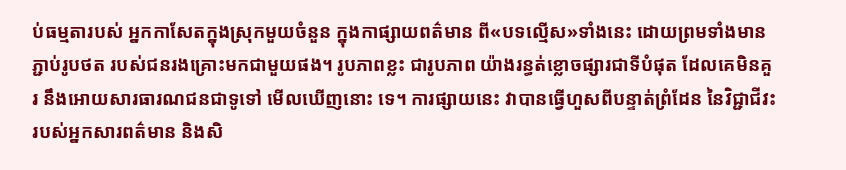ប់ធម្មតារបស់ អ្នកកាសែតក្នុងស្រុកមួយចំនួន ក្នុងកាផ្សាយពត៌មាន ពី«បទល្មើស»ទាំងនេះ ដោយព្រមទាំងមានភ្ជាប់រូបថត របស់ជនរងគ្រោះមកជាមួយផង។ រូបភាពខ្លះ ជារូបភាព យ៉ាងរន្ធត់ខ្លោចផ្សារជាទីបំផុត ដែលគេមិនគួរ នឹងអោយសារធារណជនជាទូទៅ មើលឃើញនោះ ទេ។ ការផ្សាយនេះ វាបានធ្វើហួសពីបន្ទាត់ព្រំដែន នៃវិជ្ជាជីវះរបស់អ្នកសារពត៌មាន និងសិ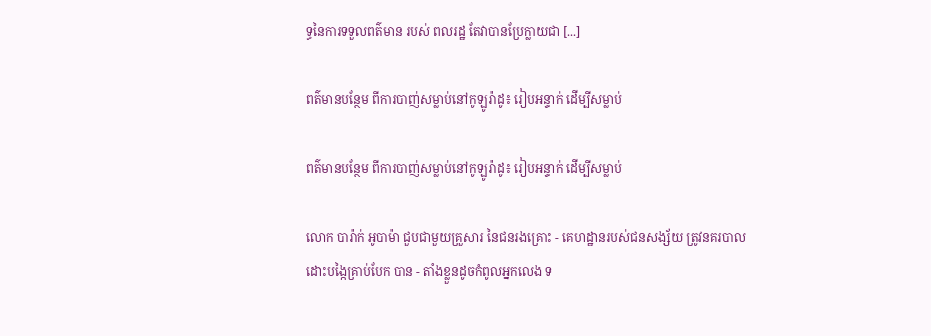ទ្ធនៃការទទួលពត៌មាន របស់ ពលរដ្ឋ តែវាបានប្រែក្លាយជា [...]

ពត៌មានបន្ថែម ពីការបាញ់សម្លាប់នៅកូឡូរ៉ាដូ៖ រៀបអន្ទាក់ ដើម្បីសម្លាប់

ពត៌មានបន្ថែម ពីការបាញ់សម្លាប់នៅកូឡូរ៉ាដូ៖ រៀបអន្ទាក់ ដើម្បីសម្លាប់

លោក បារ៉ាក់ អូបាម៉ា ជួបជាមួយគ្រួសារ នៃជនរងគ្រោះ - គេហដ្ឋានរបស់ជនសង្ស័យ ត្រូវនគរបាល ដោះបង្កៃគ្រាប់បែក បាន - តាំងខ្លួនដូចកំពូលអ្នកលេង ទ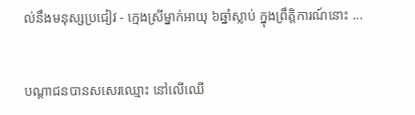ល់នឹងមនុស្សប្រជៀវ - ក្មេងស្រីម្នាក់អាយុ ៦ឆ្នាំស្លាប់ ក្នុងព្រឹត្តិការណ៍នោះ ...


បណ្ដាជនបានសសេរឈ្មោះ នៅលើឈើ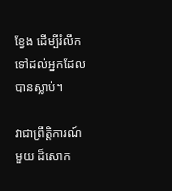ខ្វែង ដើម្បីរំលឹកទៅដល់អ្នកដែលបានស្លាប់។

វាជាព្រឹត្តិការណ៍មួយ ដ៏សោក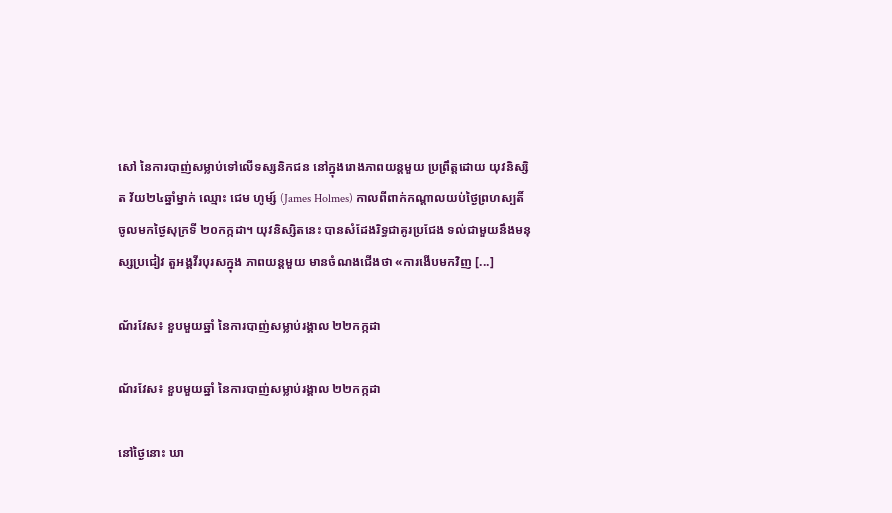សៅ នៃការបាញ់សម្លាប់ទៅលើទស្សនិកជន នៅក្នុងរោងភាពយន្ដមួយ ប្រព្រឹត្តដោយ យុវនិស្សិត វ័យ២៤ឆ្នាំម្នាក់ ឈ្មោះ ជេម ហូម្ស៍ (James Holmes) កាលពីពាក់កណ្ដាលយប់ថ្ងៃព្រហស្បតិ៍ ចូលមកថ្ងៃសុក្រទី ២០កក្កដា។ យុវនិស្សិតនេះ បានសំដែងរិទ្ធជាគូរប្រជែង ទល់ជាមួយនឹងមនុស្សប្រជៀវ តួអង្គវីរបុរសក្នុង ភាពយន្តមួយ មានចំណងជើងថា «ការងើបមកវិញ [...]

ណ័រវែស៖ ខួបមួយឆ្នាំ នៃការបាញ់សម្លាប់រង្គាល ២២កក្កដា

ណ័រវែស៖ ខួបមួយឆ្នាំ នៃការបាញ់សម្លាប់រង្គាល ២២កក្កដា

នៅថ្ងៃនោះ ឃា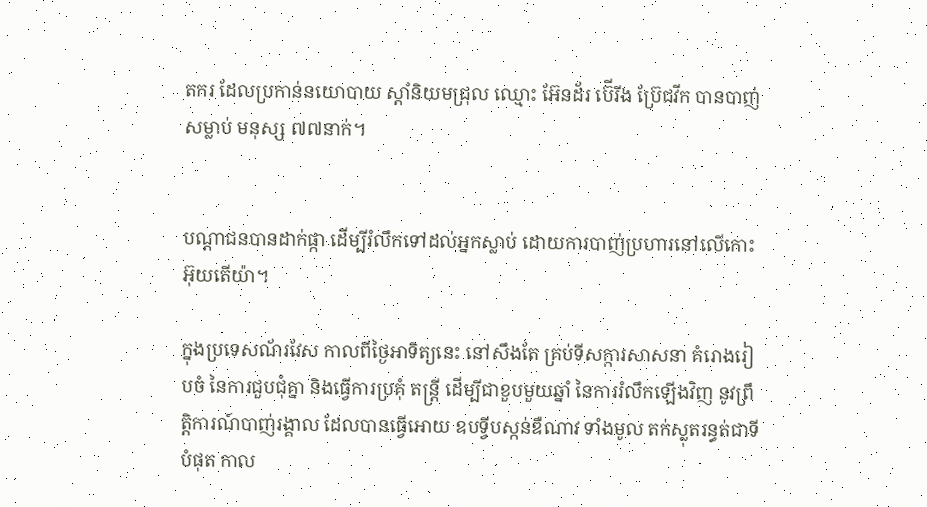តករ ដែលប្រកាន់នយោបាយ ស្ដាំនិយមជ្រុល ឈ្មោះ អ៊ែនដ័រ ប៊ើរីង ប្រ៊ែជវីក បានបាញ់សម្លាប់ មនុស្ស ៧៧នាក់។


បណ្ដាជនបានដាក់ផ្កា ដើម្បីរំលឹកទៅដល់អ្នកស្លាប់ ដោយការបាញ់ប្រហារនៅលើកោះ អ៊ុយតើយ៉ា។

ក្នុងប្រទេសណ័រវែស កាលពីថ្ងៃអាទិត្យនេះ នៅសឹងតែ គ្រប់ទីសក្ការសាសនា គំរោងរៀបចំ នៃការជួបជុំគ្នា និងធ្វើការប្រគុំ តន្ត្រី ដើម្បីជាខួបមួយឆ្នាំ នៃការរំលឹកឡើងវិញ នូវព្រឹត្តិការណ៍បាញ់រង្គាល ដែលបានធ្វើអោយ ឧបទ្វីបស្កន់ឌឺណាវ ទាំងមូល តក់ស្លុតរន្ធត់ជាទីបំផុត កាល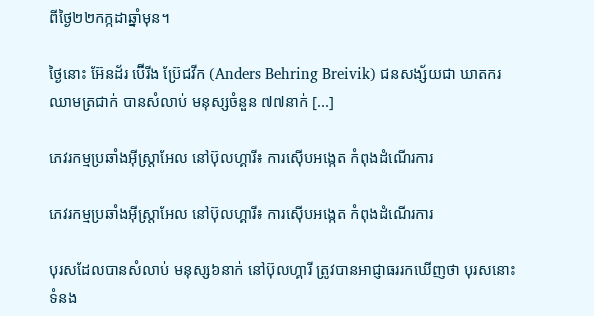ពីថ្ងៃ២២កក្កដាឆ្នាំមុន។

ថ្ងៃនោះ អ៊ែនដ័រ ប៊ើរីង ប្រ៊ែជវីក (Anders Behring Breivik) ជនសង្ស័យជា ឃាតករឈាមត្រជាក់ បានសំលាប់ មនុស្សចំនួន ៧៧នាក់ [...]

ភេវរកម្មប្រឆាំងអ៊ីស្រ្តាអែល នៅប៊ុលហ្គារី៖ ការស៊ើបអង្កេត កំពុងដំណើរការ

ភេវរកម្មប្រឆាំងអ៊ីស្រ្តាអែល នៅប៊ុលហ្គារី៖ ការស៊ើបអង្កេត កំពុងដំណើរការ

បុរសដែលបានសំលាប់ មនុស្ស៦នាក់ នៅប៊ុលហ្គារី ត្រូវបានអាជ្ញាធររកឃើញថា បុរសនោះ ទំនង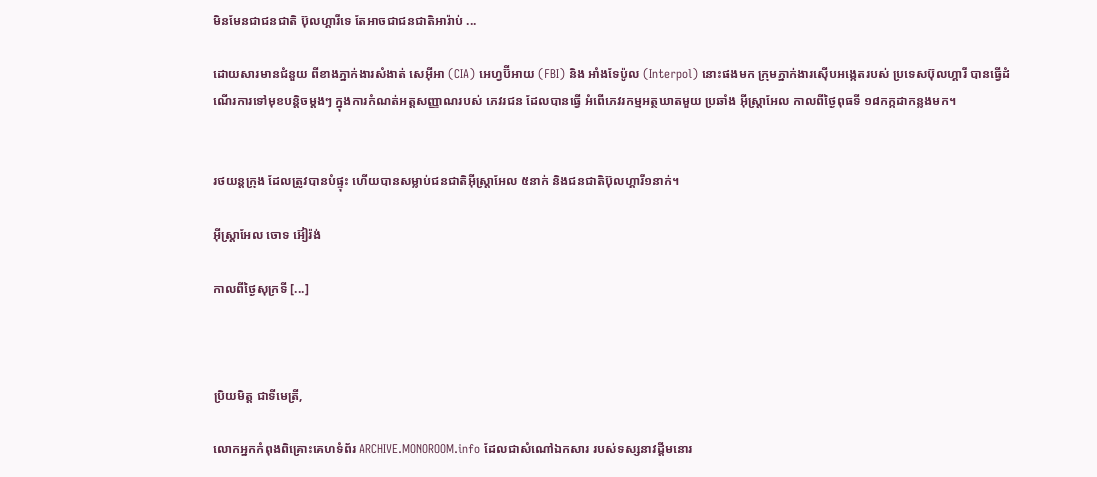មិនមែនជាជនជាតិ ប៊ុលហ្គារីទេ តែអាចជាជនជាតិអារ៉ាប់ ...

ដោយសារមានជំនួយ ពីខាងភ្នាក់ងារសំងាត់ សេអ៊ីអា (CIA) អេហ្វប៊ីអាយ (FBI) និង អាំងទែប៉ូល (Interpol) នោះផងមក ក្រុមភ្នាក់ងារស៊ើបអង្កេតរបស់ ប្រទេសប៊ុលហ្គារី បានធ្វើដំណើរការទៅមុខបន្ដិចម្ដងៗ ក្នុងការកំណត់អត្តសញ្ញាណរបស់ ភេវរជន ដែលបានធ្វើ អំពើភេវរកម្មអត្ថឃាតមួយ ប្រឆាំង អ៊ីស្រ្តាអែល កាលពីថ្ងៃពុធទី ១៨កក្កដាកន្លងមក។


រថយន្ដក្រុង ដែលត្រូវបានបំផ្ទុះ ហើយបានសម្លាប់ជនជាតិអ៊ីស្រ្តាអែល ៥នាក់ និងជនជាតិប៊ុលហ្គារី១នាក់។

អ៊ីស្ត្រាអែល ចោទ អ៊ៀរ៉ង់

កាលពីថ្ងៃសុក្រទី [...]



ប្រិយមិត្ត ជាទីមេត្រី,

លោកអ្នកកំពុងពិគ្រោះគេហទំព័រ ARCHIVE.MONOROOM.info ដែលជាសំណៅឯកសារ របស់ទស្សនាវដ្ដីមនោរ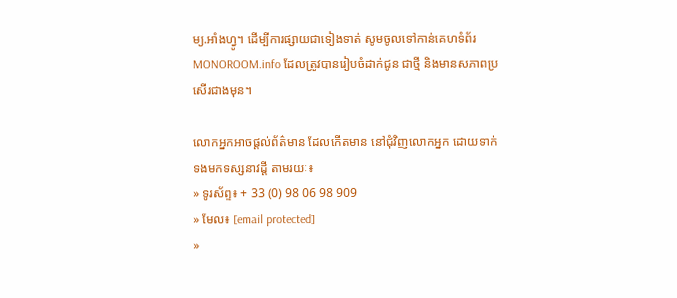ម្យ.អាំងហ្វូ។ ដើម្បីការផ្សាយជាទៀងទាត់ សូមចូលទៅកាន់គេហទំព័រ MONOROOM.info ដែលត្រូវបានរៀបចំដាក់ជូន ជាថ្មី និងមានសភាពប្រសើរជាងមុន។

លោកអ្នកអាចផ្ដល់ព័ត៌មាន ដែលកើតមាន នៅជុំវិញលោកអ្នក ដោយទាក់ទងមកទស្សនាវដ្ដី តាមរយៈ៖
» ទូរស័ព្ទ៖ + 33 (0) 98 06 98 909
» មែល៖ [email protected]
»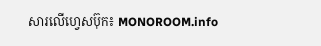សារលើហ្វេសប៊ុក៖ MONOROOM.info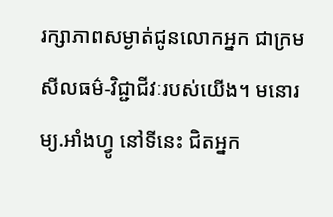រក្សាភាពសម្ងាត់ជូនលោកអ្នក ជាក្រមសីលធម៌-វិជ្ជាជីវៈរបស់យើង។ មនោរម្យ.អាំងហ្វូ នៅទីនេះ ជិតអ្នក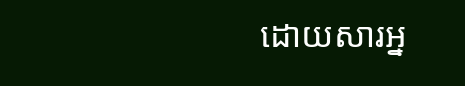ដោយសារអ្ន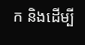ក និងដើម្បី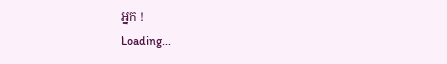អ្នក !
Loading...